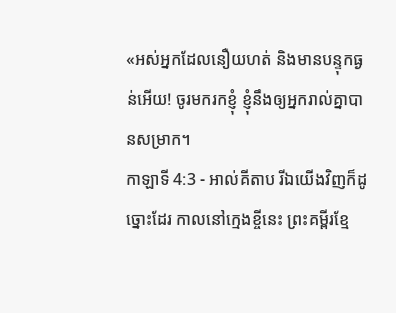«អស់អ្នកដែលនឿយហត់ និងមានបន្ទុកធ្ងន់អើយ! ចូរមករកខ្ញុំ ខ្ញុំនឹងឲ្យអ្នករាល់គ្នាបានសម្រាក។
កាឡាទី 4:3 - អាល់គីតាប រីឯយើងវិញក៏ដូច្នោះដែរ កាលនៅក្មេងខ្ចីនេះ ព្រះគម្ពីរខ្មែ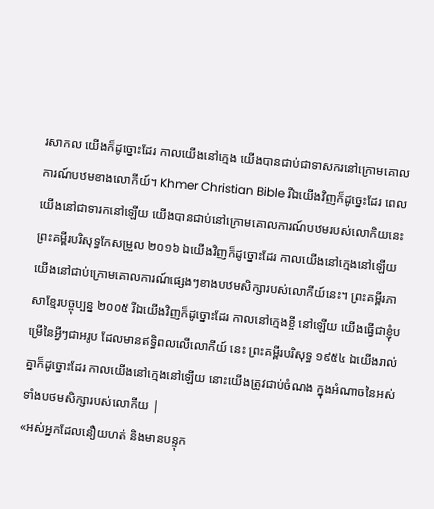រសាកល យើងក៏ដូច្នោះដែរ កាលយើងនៅក្មេង យើងបានជាប់ជាទាសករនៅក្រោមគោលការណ៍បឋមខាងលោកីយ៍។ Khmer Christian Bible រីឯយើងវិញក៏ដូច្នេះដែរ ពេលយើងនៅជាទារកនៅឡើយ យើងបានជាប់នៅក្រោមគោលការណ៍បឋមរបស់លោកិយនេះ ព្រះគម្ពីរបរិសុទ្ធកែសម្រួល ២០១៦ ឯយើងវិញក៏ដូច្នោះដែរ កាលយើងនៅក្មេងនៅឡើយ យើងនៅជាប់ក្រោមគោលការណ៍ផ្សេងៗខាងបឋមសិក្សារបស់លោកីយ៍នេះ។ ព្រះគម្ពីរភាសាខ្មែរបច្ចុប្បន្ន ២០០៥ រីឯយើងវិញក៏ដូច្នោះដែរ កាលនៅក្មេងខ្ចី នៅឡើយ យើងធ្វើជាខ្ញុំបម្រើនៃអ្វីៗជាអរូប ដែលមានឥទ្ធិពលលើលោកីយ៍ នេះ ព្រះគម្ពីរបរិសុទ្ធ ១៩៥៤ ឯយើងរាល់គ្នាក៏ដូច្នោះដែរ កាលយើងនៅក្មេងនៅឡើយ នោះយើងត្រូវជាប់ចំណង ក្នុងអំណាចនៃអស់ទាំងបថមសិក្សារបស់លោកីយ |
«អស់អ្នកដែលនឿយហត់ និងមានបន្ទុក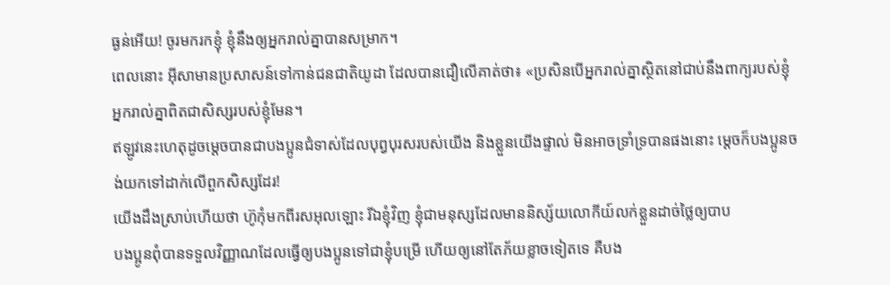ធ្ងន់អើយ! ចូរមករកខ្ញុំ ខ្ញុំនឹងឲ្យអ្នករាល់គ្នាបានសម្រាក។
ពេលនោះ អ៊ីសាមានប្រសាសន៍ទៅកាន់ជនជាតិយូដា ដែលបានជឿលើគាត់ថា៖ «ប្រសិនបើអ្នករាល់គ្នាស្ថិតនៅជាប់នឹងពាក្យរបស់ខ្ញុំ អ្នករាល់គ្នាពិតជាសិស្សរបស់ខ្ញុំមែន។
ឥឡូវនេះហេតុដូចម្ដេចបានជាបងប្អូនជំទាស់ដែលបុព្វបុរសរបស់យើង និងខ្លួនយើងផ្ទាល់ មិនអាចទ្រាំទ្របានផងនោះ ម្ដេចក៏បងប្អូនចង់យកទៅដាក់លើពួកសិស្សដែរ!
យើងដឹងស្រាប់ហើយថា ហ៊ូកុំមកពីរសអុលឡោះ រីឯខ្ញុំវិញ ខ្ញុំជាមនុស្សដែលមាននិស្ស័យលោកីយ៍លក់ខ្លួនដាច់ថ្លៃឲ្យបាប
បងប្អូនពុំបានទទួលវិញ្ញាណដែលធ្វើឲ្យបងប្អូនទៅជាខ្ញុំបម្រើ ហើយឲ្យនៅតែភ័យខ្លាចទៀតទេ គឺបង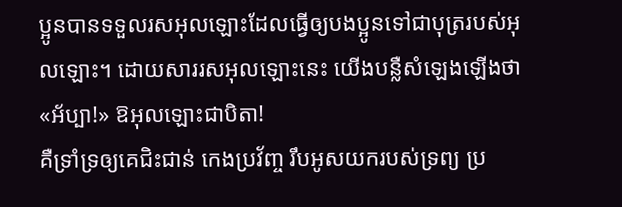ប្អូនបានទទួលរសអុលឡោះដែលធ្វើឲ្យបងប្អូនទៅជាបុត្ររបស់អុលឡោះ។ ដោយសាររសអុលឡោះនេះ យើងបន្លឺសំឡេងឡើងថា «អ័ប្បា!» ឱអុលឡោះជាបិតា!
គឺទ្រាំទ្រឲ្យគេជិះជាន់ កេងប្រវ័ញ្ច រឹបអូសយករបស់ទ្រព្យ ប្រ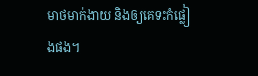មាថមាក់ងាយ និងឲ្យគេទះកំផ្លៀងផង។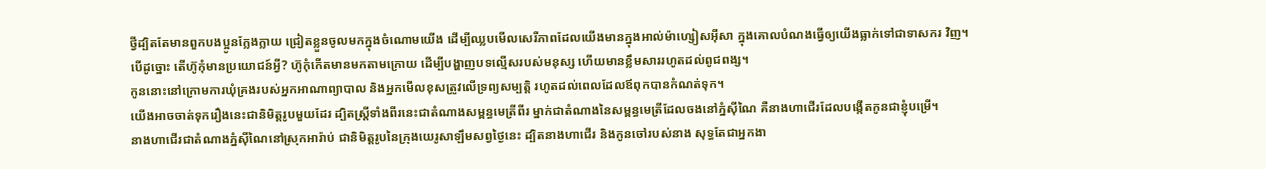ថ្វីដ្បិតតែមានពួកបងប្អូនក្លែងក្លាយ ជ្រៀតខ្លួនចូលមកក្នុងចំណោមយើង ដើម្បីឈ្លបមើលសេរីភាពដែលយើងមានក្នុងអាល់ម៉ាហ្សៀសអ៊ីសា ក្នុងគោលបំណងធ្វើឲ្យយើងធ្លាក់ទៅជាទាសករ វិញ។
បើដូច្នោះ តើហ៊ូកុំមានប្រយោជន៍អ្វី? ហ៊ូកុំកើតមានមកតាមក្រោយ ដើម្បីបង្ហាញបទល្មើសរបស់មនុស្ស ហើយមានខ្លឹមសាររហូតដល់ពូជពង្ស។
កូននោះនៅក្រោមការឃុំគ្រងរបស់អ្នកអាណាព្យាបាល និងអ្នកមើលខុសត្រូវលើទ្រព្យសម្បត្តិ រហូតដល់ពេលដែលឪពុកបានកំណត់ទុក។
យើងអាចចាត់ទុករឿងនេះជានិមិត្ដរូបមួយដែរ ដ្បិតស្ដ្រីទាំងពីរនេះជាតំណាងសម្ពន្ធមេត្រីពីរ ម្នាក់ជាតំណាងនៃសម្ពន្ធមេត្រីដែលចងនៅភ្នំស៊ីណៃ គឺនាងហាជើរដែលបង្កើតកូនជាខ្ញុំបម្រើ។
នាងហាជើរជាតំណាងភ្នំស៊ីណៃនៅស្រុកអារ៉ាប់ ជានិមិត្ដរូបនៃក្រុងយេរូសាឡឹមសព្វថ្ងៃនេះ ដ្បិតនាងហាជើរ និងកូនចៅរបស់នាង សុទ្ធតែជាអ្នកងា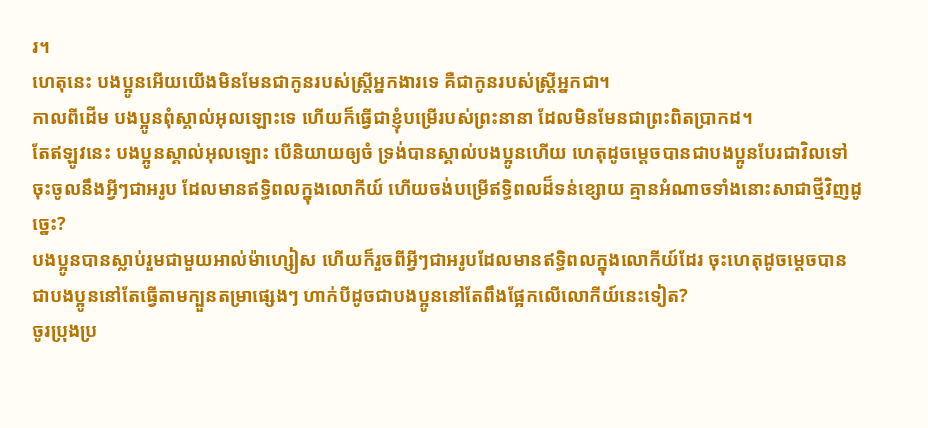រ។
ហេតុនេះ បងប្អូនអើយយើងមិនមែនជាកូនរបស់ស្ដ្រីអ្នកងារទេ គឺជាកូនរបស់ស្ដ្រីអ្នកជា។
កាលពីដើម បងប្អូនពុំស្គាល់អុលឡោះទេ ហើយក៏ធ្វើជាខ្ញុំបម្រើរបស់ព្រះនានា ដែលមិនមែនជាព្រះពិតប្រាកដ។
តែឥឡូវនេះ បងប្អូនស្គាល់អុលឡោះ បើនិយាយឲ្យចំ ទ្រង់បានស្គាល់បងប្អូនហើយ ហេតុដូចម្ដេចបានជាបងប្អូនបែរជាវិលទៅចុះចូលនឹងអ្វីៗជាអរូប ដែលមានឥទ្ធិពលក្នុងលោកីយ៍ ហើយចង់បម្រើឥទ្ធិពលដ៏ទន់ខ្សោយ គ្មានអំណាចទាំងនោះសាជាថ្មីវិញដូច្នេះ?
បងប្អូនបានស្លាប់រួមជាមួយអាល់ម៉ាហ្សៀស ហើយក៏រួចពីអ្វីៗជាអរូបដែលមានឥទ្ធិពលក្នុងលោកីយ៍ដែរ ចុះហេតុដូចម្ដេចបានជាបងប្អូននៅតែធ្វើតាមក្បួនតម្រាផ្សេងៗ ហាក់បីដូចជាបងប្អូននៅតែពឹងផ្អែកលើលោកីយ៍នេះទៀត?
ចូរប្រុងប្រ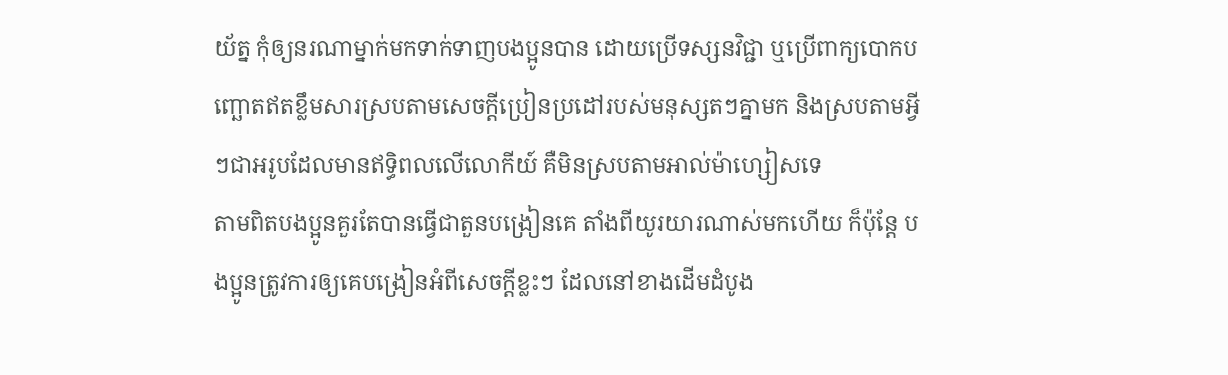យ័ត្ន កុំឲ្យនរណាម្នាក់មកទាក់ទាញបងប្អូនបាន ដោយប្រើទស្សនវិជ្ជា ឬប្រើពាក្យបោកបញ្ឆោតឥតខ្លឹមសារស្របតាមសេចក្ដីប្រៀនប្រដៅរបស់មនុស្សតៗគ្នាមក និងស្របតាមអ្វីៗជាអរូបដែលមានឥទ្ធិពលលើលោកីយ៍ គឺមិនស្របតាមអាល់ម៉ាហ្សៀសទេ
តាមពិតបងប្អូនគួរតែបានធ្វើជាតួនបង្រៀនគេ តាំងពីយូរយារណាស់មកហើយ ក៏ប៉ុន្ដែ បងប្អូនត្រូវការឲ្យគេបង្រៀនអំពីសេចក្ដីខ្លះៗ ដែលនៅខាងដើមដំបូង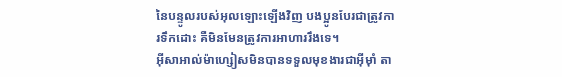នៃបន្ទូលរបស់អុលឡោះឡើងវិញ បងប្អូនបែរជាត្រូវការទឹកដោះ គឺមិនមែនត្រូវការអាហាររឹងទេ។
អ៊ីសាអាល់ម៉ាហ្សៀសមិនបានទទួលមុខងារជាអ៊ីមុាំ តា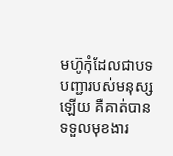មហ៊ូកុំដែលជាបទបញ្ជារបស់មនុស្សឡើយ គឺគាត់បានទទួលមុខងារ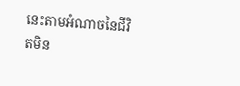នេះតាមអំណាចនៃជីវិតមិន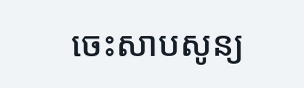ចេះសាបសូន្យ